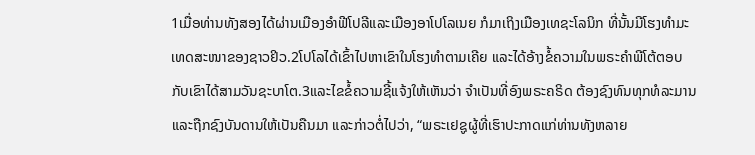1ເມື່ອທ່ານທັງສອງໄດ້ຜ່ານເມືອງອຳຟີໂປລີແລະເມືອງອາໂປໂລເນຍ ກໍມາເຖິງເມືອງເທຊະໂລນິກ ທີ່ນັ້ນມີໂຮງທຳມະເທດສະໜາຂອງຊາວຢິວ.2ໂປໂລໄດ້ເຂົ້າໄປຫາເຂົາໃນໂຮງທຳຕາມເຄີຍ ແລະໄດ້ອ້າງຂໍ້ຄວາມໃນພຣະຄຳພີໂຕ້ຕອບກັບເຂົາໄດ້ສາມວັນຊະບາໂຕ.3ແລະໄຂຂໍ້ຄວາມຊີ້ແຈ້ງໃຫ້ເຫັນວ່າ ຈຳເປັນທີ່ອົງພຣະຄຣິດ ຕ້ອງຊົງທົນທຸກທໍລະມານ ແລະຖືກຊົງບັນດານໃຫ້ເປັນຄືນມາ ແລະກ່າວຕໍ່ໄປວ່າ, “ພຣະເຢຊູຜູ້ທີ່ເຮົາປະກາດແກ່ທ່ານທັງຫລາຍ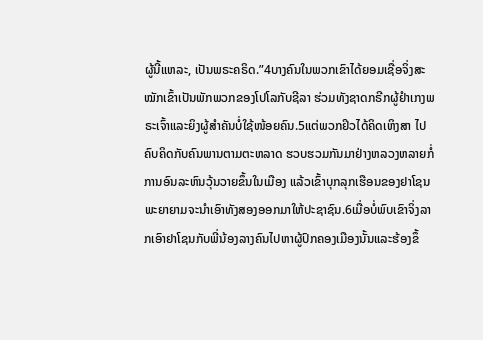ຜູ້ນີ້ແຫລະ, ເປັນພຣະຄຣິດ.”4ບາງຄົນໃນພວກເຂົາໄດ້ຍອມເຊື່ອຈິ່ງສະໝັກເຂົ້າເປັນພັກພວກຂອງໂປໂລກັບຊີລາ ຮ່ວມທັງຊາດກຣີກຜູ້ຢຳເກງພຣະເຈົ້າແລະຍິງຜູ້ສຳຄັນບໍ່ໃຊ້ໜ້ອຍຄົນ.5ແຕ່ພວກຢິວໄດ້ຄິດເຫິງສາ ໄປຄົບຄິດກັບຄົນພານຕາມຕະຫລາດ ຮວບຮວມກັນມາຢ່າງຫລວງຫລາຍກໍ່ການອົນລະຫົນວຸ້ນວາຍຂຶ້ນໃນເມືອງ ແລ້ວເຂົ້າບຸກລຸກເຮືອນຂອງຢາໂຊນ ພະຍາຍາມຈະນຳເອົາທັງສອງອອກມາໃຫ້ປະຊາຊົນ.6ເມື່ອບໍ່ພົບເຂົາຈິ່ງລາກເອົາຢາໂຊນກັບພີ່ນ້ອງລາງຄົນໄປຫາຜູ້ປົກຄອງເມືອງນັ້ນແລະຮ້ອງຂຶ້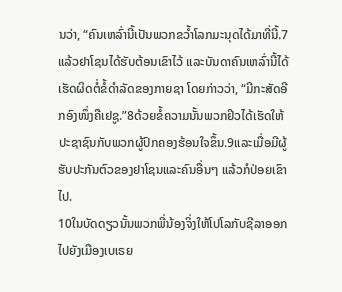ນວ່າ, “ຄົນເຫລົ່ານີ້ເປັນພວກຂວ້ຳໂລກມະນຸດໄດ້ມາທີ່ນີ້.7ແລ້ວຢາໂຊນໄດ້ຮັບຕ້ອນເຂົາໄວ້ ແລະບັນດາຄົນເຫລົ່ານີ້ໄດ້ເຮັດຜິດຕໍ່ຂໍ້ດຳລັດຂອງກາຍຊາ ໂດຍກ່າວວ່າ, “ມີກະສັດອີກອົງໜຶ່ງຄືເຢຊູ.”8ດ້ວຍຂໍ້ຄວາມນັ້ນພວກຢິວໄດ້ເຮັດໃຫ້ປະຊາຊົນກັບພວກຜູ້ປົກຄອງຮ້ອນໃຈຂຶ້ນ.9ແລະເມື່ອມີຜູ້ຮັບປະກັນຕົວຂອງຢາໂຊນແລະຄົນອື່ນໆ ແລ້ວກໍປ່ອຍເຂົາໄປ.
10ໃນບັດດຽວນັ້ນພວກພີ່ນ້ອງຈິ່ງໃຫ້ໂປໂລກັບຊີລາອອກໄປຍັງເມືອງເບເຣຍ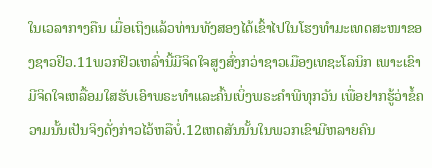ໃນເວລາກາງຄືນ ເມື່ອເຖິງແລ້ວທ່ານທັງສອງໄດ້ເຂົ້າໄປໃນໂຮງທຳມະເທດສະໜາຂອງຊາວຢິວ.11ພວກຢິວເຫລົ່ານີ້ມີຈິດໃຈສູງສົ່ງກວ່າຊາວເມືອງເທຊະໂລນິກ ເພາະເຂົາມີຈິດໃຈເຫລື້ອມໃສຮັບເອົາພຣະທຳແລະຄົ້ນເບິ່ງພຣະຄຳພີທຸກວັນ ເພື່ອຢາກຮູ້ວ່າຂໍ້ຄວາມນັ້ນເປັນຈິງດັ່ງກ່າວໄວ້ຫລືບໍ່.12ເຫດສັນນັ້ນໃນພວກເຂົາມີຫລາຍຄົນ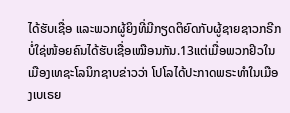ໄດ້ຮັບເຊື່ອ ແລະພວກຜູ້ຍິງທີ່ມີກຽດຕິຍົດກັບຜູ້ຊາຍຊາວກຣີກບໍ່ໃຊ່ໜ້ອຍຄົນໄດ້ຮັບເຊື່ອເໝືອນກັນ.13ແຕ່ເມື່ອພວກຢິວໃນເມືອງເທຊະໂລນິກຊາບຂ່າວວ່າ ໂປໂລໄດ້ປະກາດພຣະທຳໃນເມືອງເບເຣຍ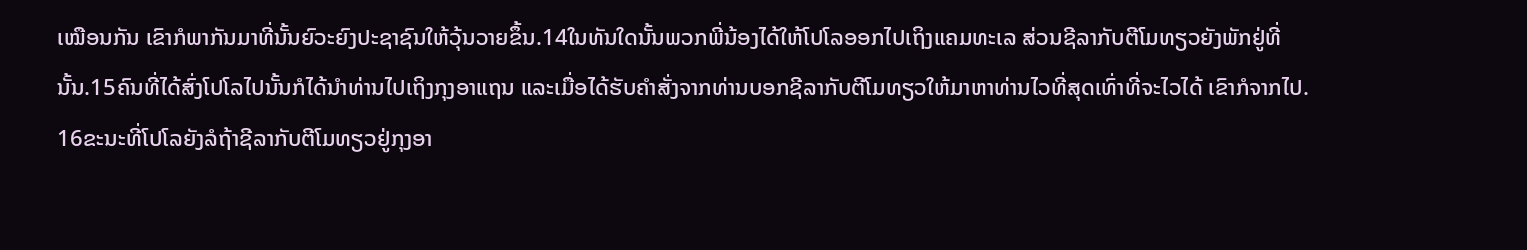ເໝືອນກັນ ເຂົາກໍພາກັນມາທີ່ນັ້ນຍົວະຍົງປະຊາຊົນໃຫ້ວຸ້ນວາຍຂຶ້ນ.14ໃນທັນໃດນັ້ນພວກພີ່ນ້ອງໄດ້ໃຫ້ໂປໂລອອກໄປເຖິງແຄມທະເລ ສ່ວນຊີລາກັບຕີໂມທຽວຍັງພັກຢູ່ທີ່ນັ້ນ.15ຄົນທີ່ໄດ້ສົ່ງໂປໂລໄປນັ້ນກໍໄດ້ນຳທ່ານໄປເຖິງກຸງອາແຖນ ແລະເມື່ອໄດ້ຮັບຄຳສັ່ງຈາກທ່ານບອກຊີລາກັບຕີໂມທຽວໃຫ້ມາຫາທ່ານໄວທີ່ສຸດເທົ່າທີ່ຈະໄວໄດ້ ເຂົາກໍຈາກໄປ.
16ຂະນະທີ່ໂປໂລຍັງລໍຖ້າຊີລາກັບຕີໂມທຽວຢູ່ກຸງອາ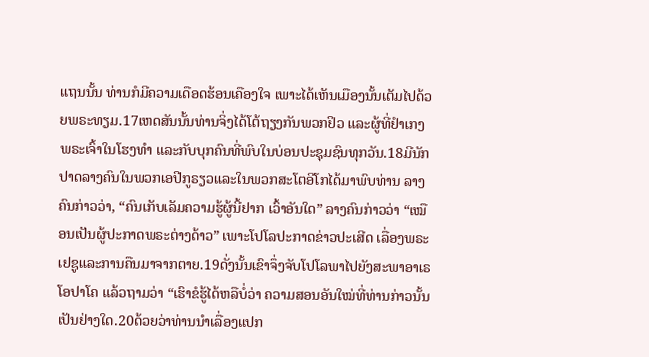ແຖນນັ້ນ ທ່ານກໍມີຄວາມເດືອດຮ້ອນເຄືອງໃຈ ເພາະໄດ້ເຫັນເມືອງນັ້ນເຕັມໄປດ້ວຍພຣະທຽມ.17ເຫດສັນນັ້ນທ່ານຈິ່ງໄດ້ໂຕ້ຖຽງກັນພວກຢິວ ແລະຜູ້ທີ່ຢຳເກງພຣະເຈົ້າໃນໂຮງທຳ ແລະກັບບຸກຄົນທີ່ພົບໃນບ່ອນປະຊຸມຊົນທຸກວັນ.18ມີນັກປາດລາງຄົນໃນພວກເອປີກູຣຽວແລະໃນພວກສະໂຕອີໂກໄດ້ມາພົບທ່ານ ລາງຄົນກ່າວວ່າ, “ຄົນເກັບເລັມຄວາມຮູ້ຜູ້ນີ້ຢາກ ເວົ້າອັນໃດ” ລາງຄົນກ່າວວ່າ “ເໝືອນເປັນຜູ້ປະກາດພຣະຕ່າງດ້າວ” ເພາະໂປໂລປະກາດຂ່າວປະເສີດ ເລື່ອງພຣະເຢຊູແລະການຄືນມາຈາກຕາຍ.19ດັ່ງນັ້ນເຂົາຈຶ່ງຈັບໂປໂລພາໄປຍັງສະພາອາເຣໂອປາໂຄ ແລ້ວຖາມວ່າ “ເຮົາຂໍຮູ້ໄດ້ຫລືບໍ່ວ່າ ຄວາມສອນອັນໃໝ່ທີ່ທ່ານກ່າວນັ້ນເປັນຢ່າງໃດ.20ດ້ວຍວ່າທ່ານນຳເລື່ອງແປກ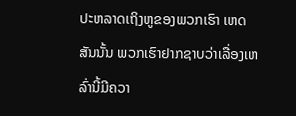ປະຫລາດເຖິງຫູຂອງພວກເຮົາ ເຫດສັນນັ້ນ ພວກເຮົາຢາກຊາບວ່າເລື່ອງເຫລົ່ານີ້ມີຄວາ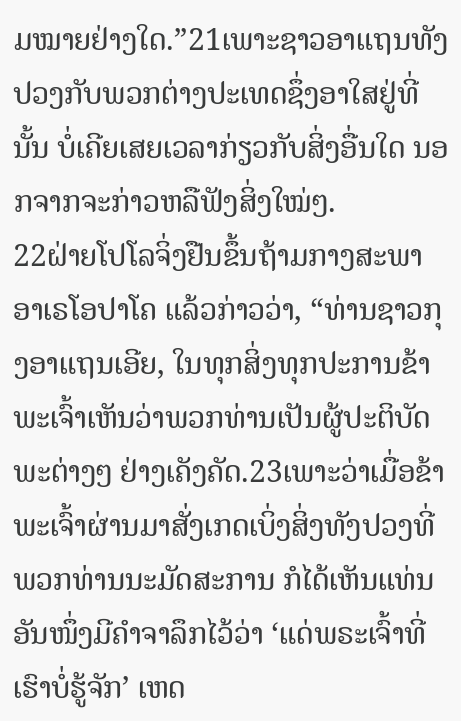ມໝາຍຢ່າງໃດ.”21ເພາະຊາວອາແຖນທັງປວງກັບພວກຕ່າງປະເທດຊຶ່ງອາໃສຢູ່ທີ່ນັ້ນ ບໍ່ເຄີຍເສຍເວລາກ່ຽວກັບສິ່ງອື່ນໃດ ນອກຈາກຈະກ່າວຫລືຟັງສິ່ງໃໝ່ໆ.
22ຝ່າຍໂປໂລຈິ່ງຢືນຂຶ້ນຖ້າມກາງສະພາອາເຣໂອປາໂຄ ແລ້ວກ່າວວ່າ, “ທ່ານຊາວກຸງອາແຖນເອີຍ, ໃນທຸກສິ່ງທຸກປະການຂ້າພະເຈົ້າເຫັນວ່າພວກທ່ານເປັນຜູ້ປະຕິບັດພະຕ່າງໆ ຢ່າງເຄັງຄັດ.23ເພາະວ່າເມື່ອຂ້າພະເຈົ້າຜ່ານມາສັ່ງເກດເບິ່ງສິ່ງທັງປວງທີ່ພວກທ່ານນະມັດສະການ ກໍໄດ້ເຫັນແທ່ນອັນໜຶ່ງມີຄຳຈາລຶກໄວ້ວ່າ ‘ແດ່ພຣະເຈົ້າທີ່ເຮົາບໍ່ຮູ້ຈັກ’ ເຫດ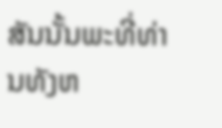ສັນນັ້ນພະທີ່ທ່ານທັງຫ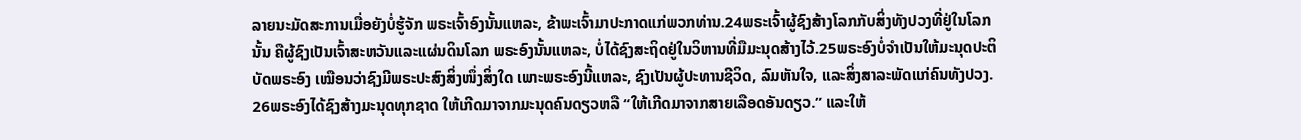ລາຍນະມັດສະການເມື່ອຍັງບໍ່ຮູ້ຈັກ ພຣະເຈົ້າອົງນັ້ນແຫລະ, ຂ້າພະເຈົ້າມາປະກາດແກ່ພວກທ່ານ.24ພຣະເຈົ້າຜູ້ຊົງສ້າງໂລກກັບສິ່ງທັງປວງທີ່ຢູ່ໃນໂລກນັ້ນ ຄືຜູ້ຊົງເປັນເຈົ້າສະຫວັນແລະແຜ່ນດິນໂລກ ພຣະອົງນັ້ນແຫລະ, ບໍ່ໄດ້ຊົງສະຖິດຢູ່ໃນວິຫານທີ່ມືມະນຸດສ້າງໄວ້.25ພຣະອົງບໍ່ຈຳເປັນໃຫ້ມະນຸດປະຕິບັດພຣະອົງ ເໝືອນວ່າຊົງມີພຣະປະສົງສິ່ງໜຶ່ງສິ່ງໃດ ເພາະພຣະອົງນີ້ແຫລະ, ຊົງເປັນຜູ້ປະທານຊີວິດ, ລົມຫັນໃຈ, ແລະສິ່ງສາລະພັດແກ່ຄົນທັງປວງ.
26ພຣະອົງໄດ້ຊົງສ້າງມະນຸດທຸກຊາດ ໃຫ້ເກີດມາຈາກມະນຸດຄົນດຽວຫລື “ໃຫ້ເກີດມາຈາກສາຍເລືອດອັນດຽວ.” ແລະໃຫ້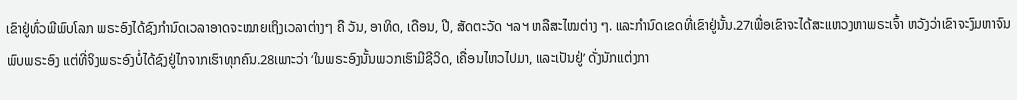ເຂົາຢູ່ທົ່ວພີພົບໂລກ ພຣະອົງໄດ້ຊົງກຳນົດເວລາອາດຈະໝາຍເຖິງເວລາຕ່າງໆ ຄື ວັນ, ອາທິດ, ເດືອນ, ປີ, ສັດຕະວັດ ຯລຯ ຫລືສະໄໝຕ່າງ ໆ. ແລະກຳນົດເຂດທີ່ເຂົາຢູ່ນັ້ນ.27ເພື່ອເຂົາຈະໄດ້ສະແຫວງຫາພຣະເຈົ້າ ຫວັງວ່າເຂົາຈະງົມຫາຈົນພົບພຣະອົງ ແຕ່ທີ່ຈິງພຣະອົງບໍ່ໄດ້ຊົງຢູ່ໄກຈາກເຮົາທຸກຄົນ.28ເພາະວ່າ ‘ໃນພຣະອົງນັ້ນພວກເຮົາມີຊີວິດ, ເຄື່ອນໄຫວໄປມາ, ແລະເປັນຢູ່’ ດັ່ງນັກແຕ່ງກາ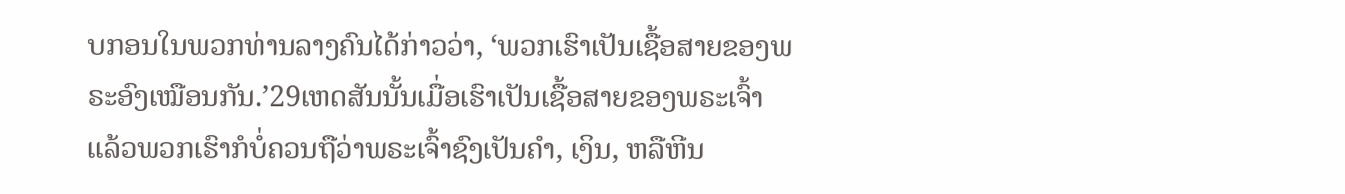ບກອນໃນພວກທ່ານລາງຄົນໄດ້ກ່າວວ່າ, ‘ພວກເຮົາເປັນເຊື້ອສາຍຂອງພຣະອົງເໝືອນກັນ.’29ເຫດສັນນັ້ນເມື່ອເຮົາເປັນເຊື້ອສາຍຂອງພຣະເຈົ້າ ແລ້ວພວກເຮົາກໍບໍ່ຄວນຖືວ່າພຣະເຈົ້າຊົງເປັນຄຳ, ເງິນ, ຫລືຫີນ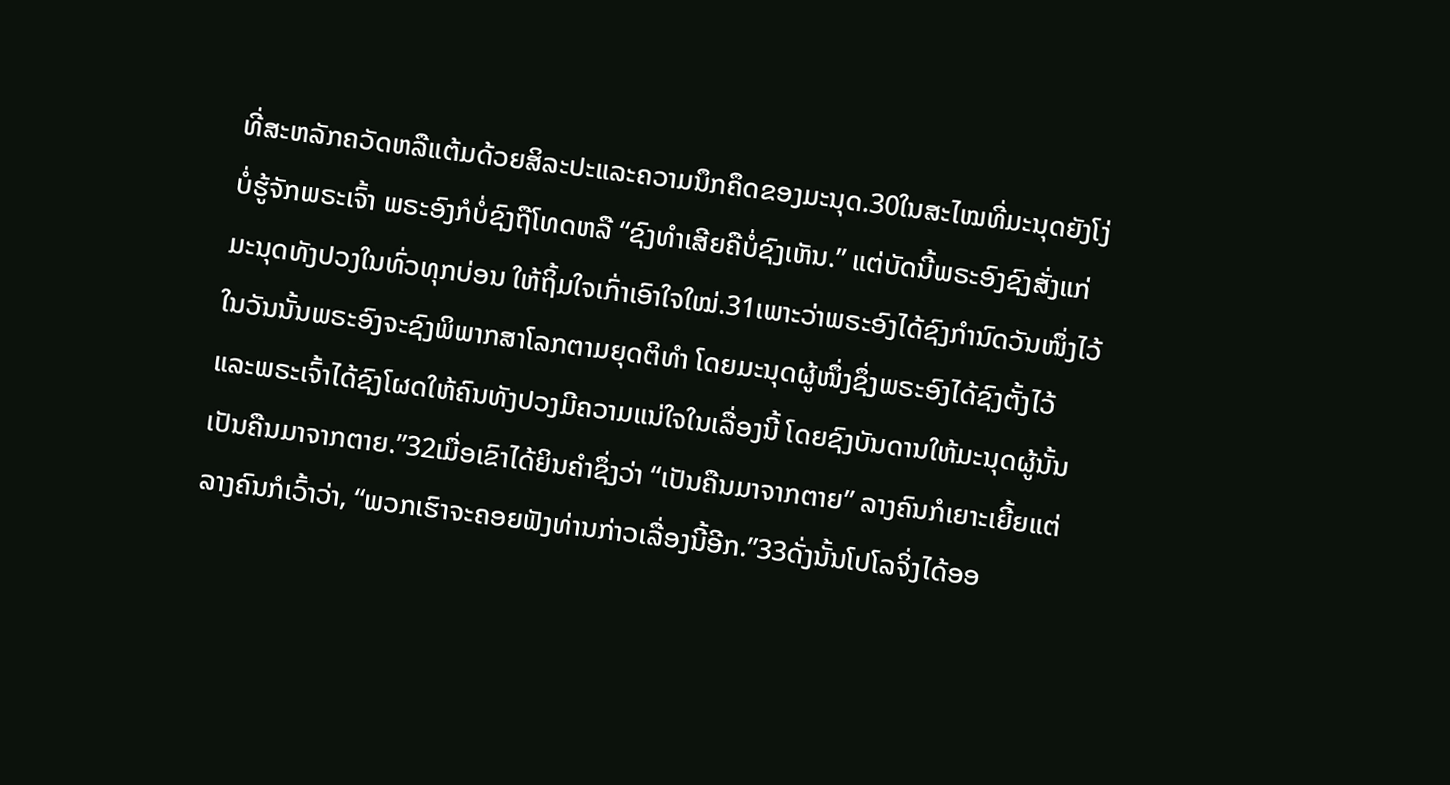ທີ່ສະຫລັກຄວັດຫລືແຕ້ມດ້ວຍສິລະປະແລະຄວາມນຶກຄຶດຂອງມະນຸດ.30ໃນສະໄໝທີ່ມະນຸດຍັງໂງ່ບໍ່ຮູ້ຈັກພຣະເຈົ້າ ພຣະອົງກໍບໍ່ຊົງຖືໂທດຫລື “ຊົງທຳເສີຍຄືບໍ່ຊົງເຫັນ.” ແຕ່ບັດນີ້ພຣະອົງຊົງສັ່ງແກ່ມະນຸດທັງປວງໃນທົ່ວທຸກບ່ອນ ໃຫ້ຖິ້ມໃຈເກົ່າເອົາໃຈໃໝ່.31ເພາະວ່າພຣະອົງໄດ້ຊົງກຳນົດວັນໜຶ່ງໄວ້ ໃນວັນນັ້ນພຣະອົງຈະຊົງພິພາກສາໂລກຕາມຍຸດຕິທຳ ໂດຍມະນຸດຜູ້ໜຶ່ງຊຶ່ງພຣະອົງໄດ້ຊົງຕັ້ງໄວ້ ແລະພຣະເຈົ້າໄດ້ຊົງໂຜດໃຫ້ຄົນທັງປວງມີຄວາມແນ່ໃຈໃນເລື່ອງນີ້ ໂດຍຊົງບັນດານໃຫ້ມະນຸດຜູ້ນັ້ນເປັນຄືນມາຈາກຕາຍ.”32ເມື່ອເຂົາໄດ້ຍິນຄຳຊຶ່ງວ່າ “ເປັນຄືນມາຈາກຕາຍ” ລາງຄົນກໍເຍາະເຍີ້ຍແຕ່ລາງຄົນກໍເວົ້າວ່າ, “ພວກເຮົາຈະຄອຍຟັງທ່ານກ່າວເລື່ອງນີ້ອີກ.”33ດັ່ງນັ້ນໂປໂລຈິ່ງໄດ້ອອ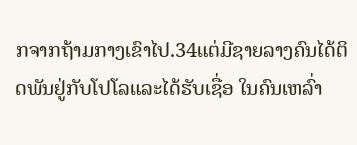ກຈາກຖ້າມກາງເຂົາໄປ.34ແຕ່ມີຊາຍລາງຄົນໄດ້ຕິດພັນຢູ່ກັບໂປໂລແລະໄດ້ຮັບເຊື່ອ ໃນຄົນເຫລົ່າ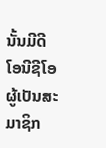ນັ້ນມີດີໂອນີຊີໂອ ຜູ້ເປັນສະມາຊິກ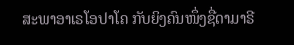ສະພາອາເຣໂອປາໂຄ ກັບຍິງຄົນໜຶ່ງຊື່ດາມາຣີ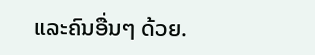ແລະຄົນອື່ນໆ ດ້ວຍ.